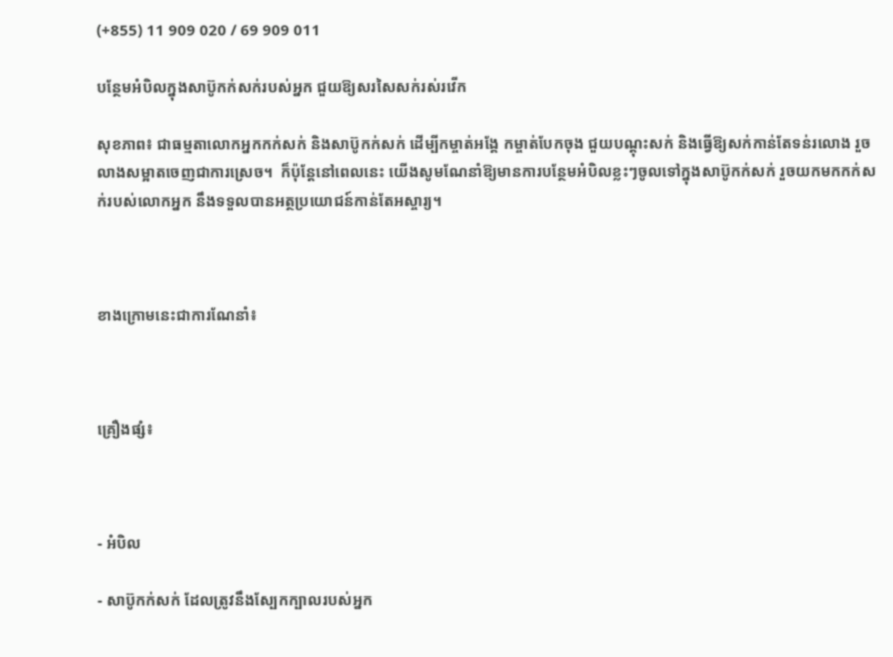(+855) 11 909 020 / 69 909 011

បន្ថែមអំបិលក្នុងសាប៊ូកក់សក់របស់អ្នក ជួយឱ្យសរសៃសក់រស់រវើក

សុខភាព៖ ជាធម្មតាលោកអ្នកកក់សក់ និងសាប៊ូកក់សក់ ដើម្បីកម្ចាត់អង្គែ កម្ចាត់បែកចុង ជួយបណ្ដុះសក់ និងធ្វើឱ្យសក់កាន់តែទន់រលោង រួចលាងសម្អាតចេញជាការស្រេច។  ក៏ប៉ុន្តែនៅពេលនេះ យើងសូមណែនាំឱ្យមានការបន្ថែមអំបិលខ្លះៗចូលទៅក្នុងសាប៊ូកក់សក់ រួចយកមកកក់សក់របស់លោកអ្នក នឹងទទួលបានអត្ថប្រយោជន៍កាន់តែអស្ចារ្យ។



ខាងក្រោមនេះជាការណែនាំ៖



គ្រឿងផ្សំ៖



- អំបិល

- សាប៊ូកក់សក់ ដែលត្រូវនឹងស្បែកក្បាលរបស់អ្នក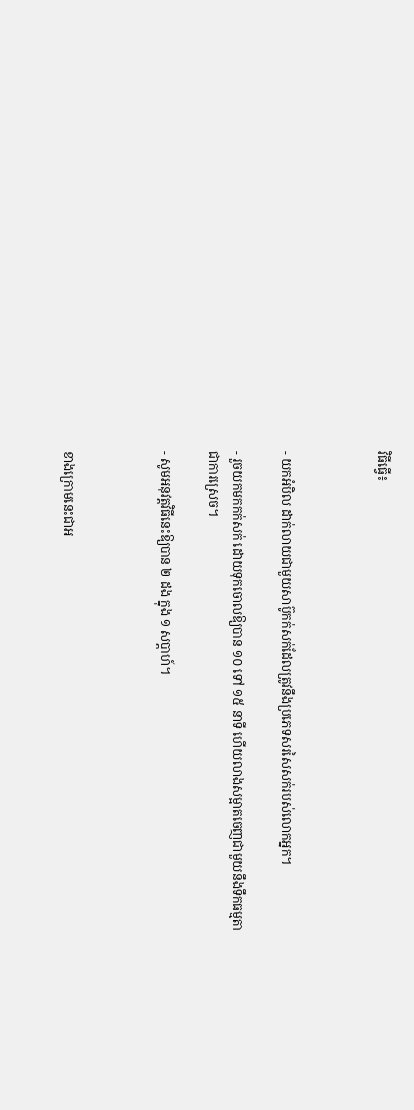វិធីធ្វើ៖



- យកអំបិល ដាក់លាយជាមួយសាប៊ូកក់សក់ដែលត្រូវនឹងប្រភេទសរសៃសក់របស់លោកអ្នក។

- រួចយកមកកក់សក់ ដោយទុកចោលឱ្យបាន ១០ ទៅ ១៥ នាទី ហើយលាងសម្អាតចេញជាមួយនឹងទឹកធម្មតាជាការស្រេច។

- សូមអនុវត្តវិធីនេះឱ្យបាន ២ ដង ក្នុង ១ សប្ដាហ៍។



ខាងក្រោមនេះជាអ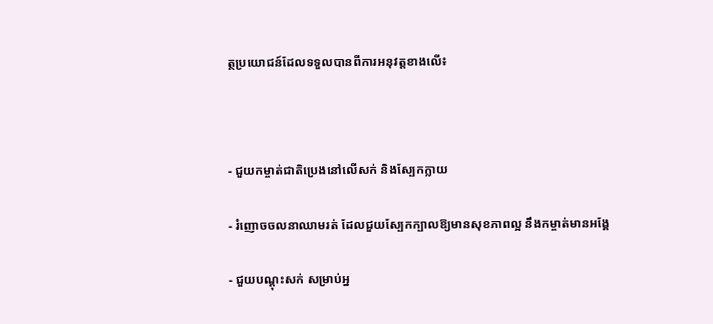ត្ថប្រយោជន៍ដែលទទួលបានពីការអនុវត្តខាងលើ៖



- ជួយកម្ចាត់ជាតិប្រេងនៅលើសក់ និងស្បែកក្លាយ

- រំញោចចលនាឈាមរត់ ដែលជួយស្បែកក្បាលឱ្យមានសុខភាពល្អ នឹងកម្ចាត់មានអង្គែ

- ជួយបណ្ដុះសក់ សម្រាប់អ្ន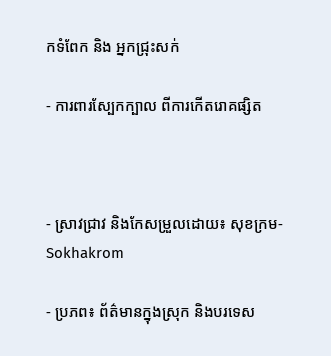កទំពែក និង អ្នកជ្រុះសក់

- ការពារស្បែកក្បាល ពីការកើតរោគផ្សិត



- ស្រាវជ្រាវ និងកែសម្រួលដោយ៖ សុខក្រម-Sokhakrom

- ប្រភព៖ ព័ត៌មានក្នុងស្រុក និងបរទេស